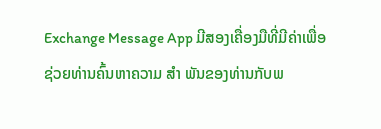Exchange Message App ມີສອງເຄື່ອງມືທີ່ມີຄ່າເພື່ອຊ່ວຍທ່ານຄົ້ນຫາຄວາມ ສຳ ພັນຂອງທ່ານກັບພ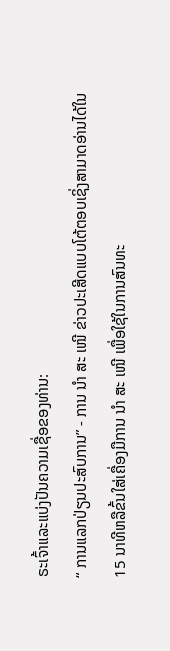ຣະເຈົ້າແລະແບ່ງປັນຄວາມເຊື່ອຂອງທ່ານ:
“ ການແລກປ່ຽນປະສົບການ” - ການ ນຳ ສະ ເໜີ ຂ່າວປະເສີດແບບໂຕ້ຕອບເຊິ່ງສາມາດອ່ານໄດ້ໃນ 15 ນາທີຫລືຂົ້ນໃສ່ເຄື່ອງມືການ ນຳ ສະ ເໜີ ເພື່ອໃຊ້ໃນການສົນທະ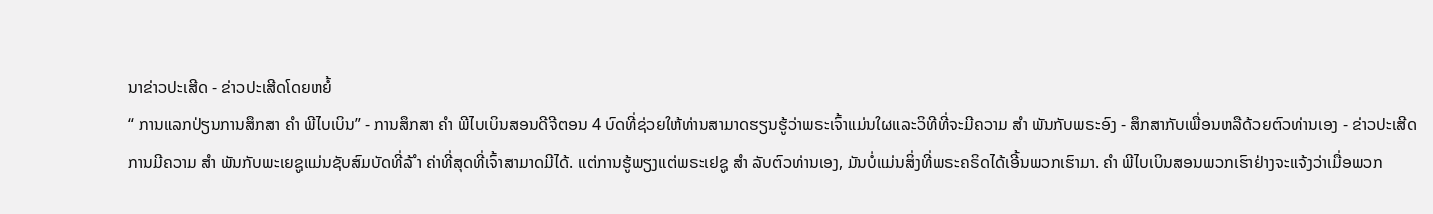ນາຂ່າວປະເສີດ - ຂ່າວປະເສີດໂດຍຫຍໍ້
“ ການແລກປ່ຽນການສຶກສາ ຄຳ ພີໄບເບິນ” - ການສຶກສາ ຄຳ ພີໄບເບິນສອນດີຈີຕອນ 4 ບົດທີ່ຊ່ວຍໃຫ້ທ່ານສາມາດຮຽນຮູ້ວ່າພຣະເຈົ້າແມ່ນໃຜແລະວິທີທີ່ຈະມີຄວາມ ສຳ ພັນກັບພຣະອົງ - ສຶກສາກັບເພື່ອນຫລືດ້ວຍຕົວທ່ານເອງ - ຂ່າວປະເສີດ
ການມີຄວາມ ສຳ ພັນກັບພະເຍຊູແມ່ນຊັບສົມບັດທີ່ລ້ ຳ ຄ່າທີ່ສຸດທີ່ເຈົ້າສາມາດມີໄດ້. ແຕ່ການຮູ້ພຽງແຕ່ພຣະເຢຊູ ສຳ ລັບຕົວທ່ານເອງ, ມັນບໍ່ແມ່ນສິ່ງທີ່ພຣະຄຣິດໄດ້ເອີ້ນພວກເຮົາມາ. ຄຳ ພີໄບເບິນສອນພວກເຮົາຢ່າງຈະແຈ້ງວ່າເມື່ອພວກ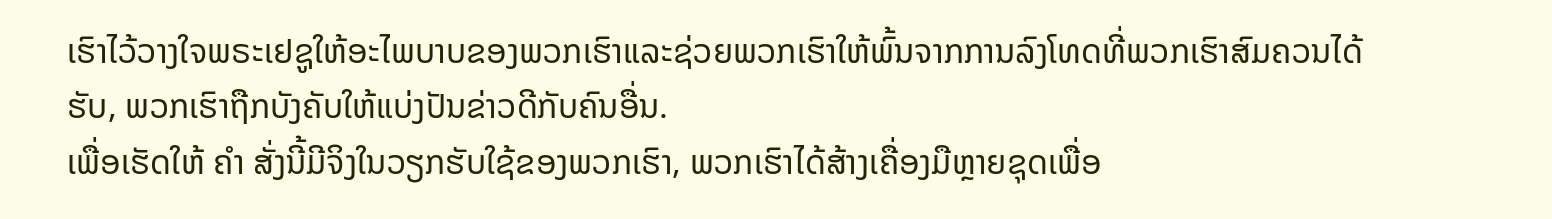ເຮົາໄວ້ວາງໃຈພຣະເຢຊູໃຫ້ອະໄພບາບຂອງພວກເຮົາແລະຊ່ວຍພວກເຮົາໃຫ້ພົ້ນຈາກການລົງໂທດທີ່ພວກເຮົາສົມຄວນໄດ້ຮັບ, ພວກເຮົາຖືກບັງຄັບໃຫ້ແບ່ງປັນຂ່າວດີກັບຄົນອື່ນ.
ເພື່ອເຮັດໃຫ້ ຄຳ ສັ່ງນີ້ມີຈິງໃນວຽກຮັບໃຊ້ຂອງພວກເຮົາ, ພວກເຮົາໄດ້ສ້າງເຄື່ອງມືຫຼາຍຊຸດເພື່ອ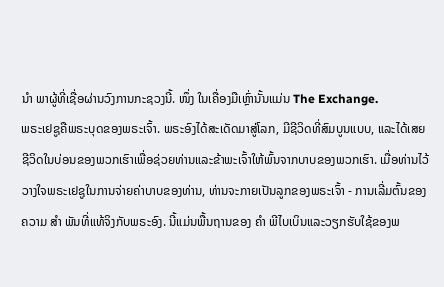ນຳ ພາຜູ້ທີ່ເຊື່ອຜ່ານວົງການກະຊວງນີ້. ໜຶ່ງ ໃນເຄື່ອງມືເຫຼົ່ານັ້ນແມ່ນ The Exchange.
ພຣະເຢຊູຄືພຣະບຸດຂອງພຣະເຈົ້າ. ພຣະອົງໄດ້ສະເດັດມາສູ່ໂລກ, ມີຊີວິດທີ່ສົມບູນແບບ, ແລະໄດ້ເສຍຊີວິດໃນບ່ອນຂອງພວກເຮົາເພື່ອຊ່ວຍທ່ານແລະຂ້າພະເຈົ້າໃຫ້ພົ້ນຈາກບາບຂອງພວກເຮົາ. ເມື່ອທ່ານໄວ້ວາງໃຈພຣະເຢຊູໃນການຈ່າຍຄ່າບາບຂອງທ່ານ, ທ່ານຈະກາຍເປັນລູກຂອງພຣະເຈົ້າ - ການເລີ່ມຕົ້ນຂອງຄວາມ ສຳ ພັນທີ່ແທ້ຈິງກັບພຣະອົງ. ນີ້ແມ່ນພື້ນຖານຂອງ ຄຳ ພີໄບເບິນແລະວຽກຮັບໃຊ້ຂອງພ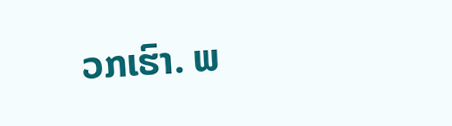ວກເຮົາ. ພ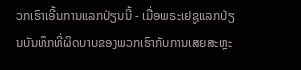ວກເຮົາເອີ້ນການແລກປ່ຽນນີ້ - ເມື່ອພຣະເຢຊູແລກປ່ຽນບັນທຶກທີ່ຜິດບາບຂອງພວກເຮົາກັບການເສຍສະຫຼະ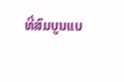ທີ່ສົມບູນແບ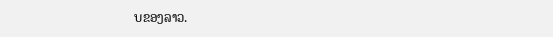ບຂອງລາວ.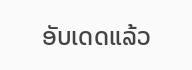ອັບເດດແລ້ວ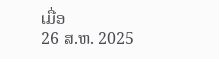ເມື່ອ
26 ສ.ຫ. 2025